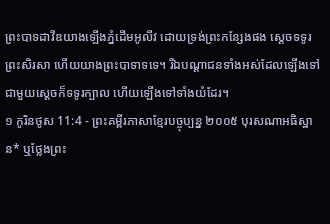ព្រះបាទដាវីឌយាងឡើងភ្នំដើមអូលីវ ដោយទ្រង់ព្រះកន្សែងផង ស្ដេចទទូរព្រះសិរសា ហើយយាងព្រះបាទាទទេ។ រីឯបណ្ដាជនទាំងអស់ដែលឡើងទៅជាមួយស្ដេចក៏ទទូរក្បាល ហើយឡើងទៅទាំងយំដែរ។
១ កូរិនថូស 11:4 - ព្រះគម្ពីរភាសាខ្មែរបច្ចុប្បន្ន ២០០៥ បុរសណាអធិស្ឋាន* ឬថ្លែងព្រះ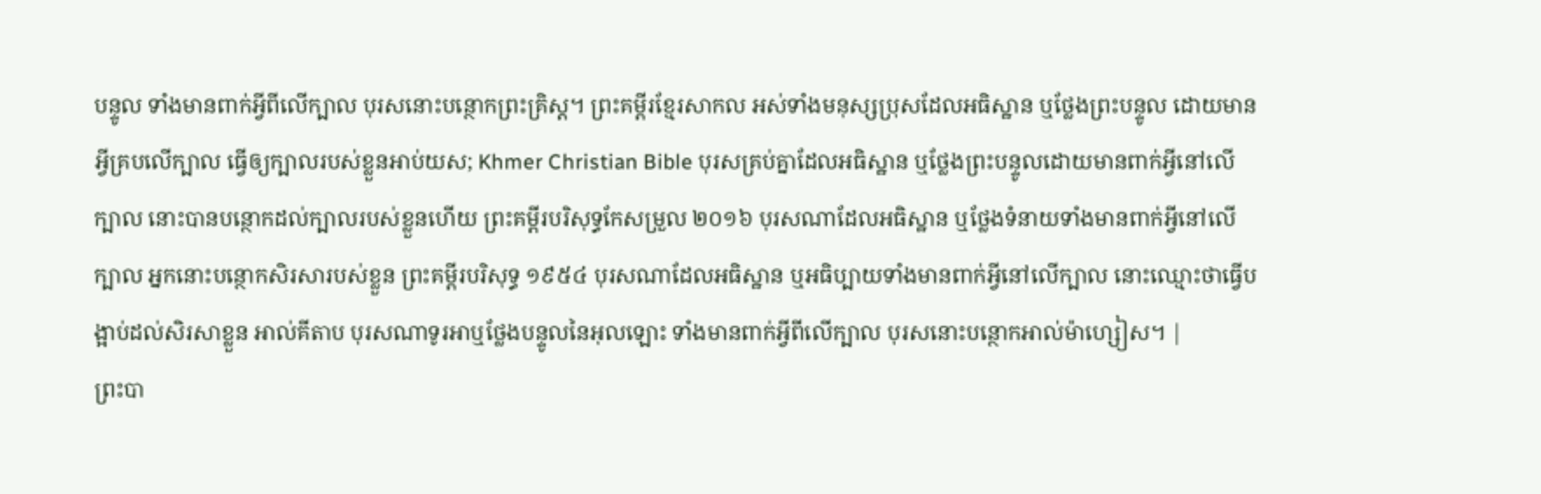បន្ទូល ទាំងមានពាក់អ្វីពីលើក្បាល បុរសនោះបន្ថោកព្រះគ្រិស្ត។ ព្រះគម្ពីរខ្មែរសាកល អស់ទាំងមនុស្សប្រុសដែលអធិស្ឋាន ឬថ្លែងព្រះបន្ទូល ដោយមានអ្វីគ្របលើក្បាល ធ្វើឲ្យក្បាលរបស់ខ្លួនអាប់យស; Khmer Christian Bible បុរសគ្រប់គ្នាដែលអធិស្ឋាន ឬថ្លែងព្រះបន្ទូលដោយមានពាក់អ្វីនៅលើក្បាល នោះបានបន្ថោកដល់ក្បាលរបស់ខ្លួនហើយ ព្រះគម្ពីរបរិសុទ្ធកែសម្រួល ២០១៦ បុរសណាដែលអធិស្ឋាន ឬថ្លែងទំនាយទាំងមានពាក់អ្វីនៅលើក្បាល អ្នកនោះបន្ថោកសិរសារបស់ខ្លួន ព្រះគម្ពីរបរិសុទ្ធ ១៩៥៤ បុរសណាដែលអធិស្ឋាន ឬអធិប្បាយទាំងមានពាក់អ្វីនៅលើក្បាល នោះឈ្មោះថាធ្វើបង្អាប់ដល់សិរសាខ្លួន អាល់គីតាប បុរសណាទូរអាឬថ្លែងបន្ទូលនៃអុលឡោះ ទាំងមានពាក់អ្វីពីលើក្បាល បុរសនោះបន្ថោកអាល់ម៉ាហ្សៀស។ |
ព្រះបា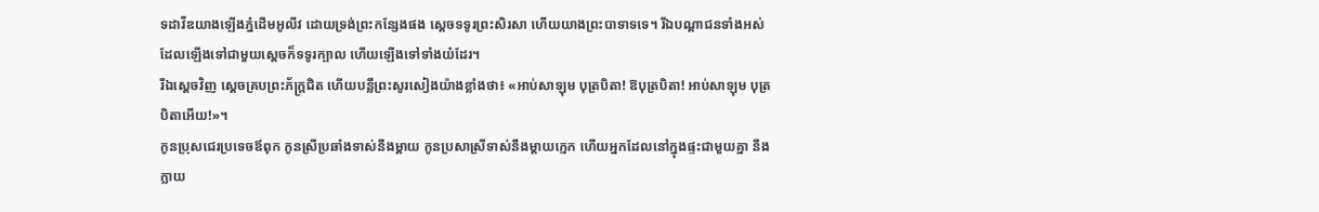ទដាវីឌយាងឡើងភ្នំដើមអូលីវ ដោយទ្រង់ព្រះកន្សែងផង ស្ដេចទទូរព្រះសិរសា ហើយយាងព្រះបាទាទទេ។ រីឯបណ្ដាជនទាំងអស់ដែលឡើងទៅជាមួយស្ដេចក៏ទទូរក្បាល ហើយឡើងទៅទាំងយំដែរ។
រីឯស្ដេចវិញ ស្ដេចគ្របព្រះភ័ក្ត្រជិត ហើយបន្លឺព្រះសូរសៀងយ៉ាងខ្លាំងថា៖ «អាប់សាឡុម បុត្របិតា! ឱបុត្របិតា! អាប់សាឡុម បុត្របិតាអើយ!»។
កូនប្រុសជេរប្រទេចឪពុក កូនស្រីប្រឆាំងទាស់នឹងម្ដាយ កូនប្រសាស្រីទាស់នឹងម្ដាយក្មេក ហើយអ្នកដែលនៅក្នុងផ្ទះជាមួយគ្នា នឹងក្លាយ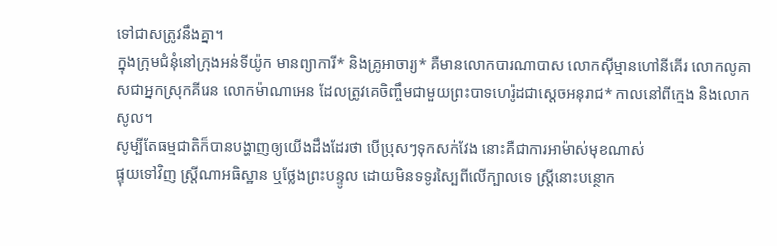ទៅជាសត្រូវនឹងគ្នា។
ក្នុងក្រុមជំនុំនៅក្រុងអន់ទីយ៉ូក មានព្យាការី* និងគ្រូអាចារ្យ* គឺមានលោកបារណាបាស លោកស៊ីម្មានហៅនីគើរ លោកលូគាសជាអ្នកស្រុកគីរេន លោកម៉ាណាអេន ដែលត្រូវគេចិញ្ចឹមជាមួយព្រះបាទហេរ៉ូដជាស្ដេចអនុរាជ* កាលនៅពីក្មេង និងលោកសូល។
សូម្បីតែធម្មជាតិក៏បានបង្ហាញឲ្យយើងដឹងដែរថា បើប្រុសៗទុកសក់វែង នោះគឺជាការអាម៉ាស់មុខណាស់
ផ្ទុយទៅវិញ ស្ត្រីណាអធិស្ឋាន ឬថ្លែងព្រះបន្ទូល ដោយមិនទទូរស្បៃពីលើក្បាលទេ ស្ត្រីនោះបន្ថោក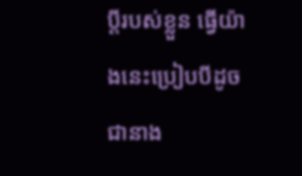ប្ដីរបស់ខ្លួន ធ្វើយ៉ាងនេះប្រៀបបីដូចជានាង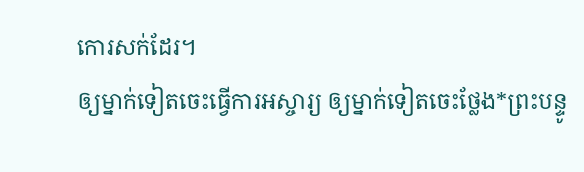កោរសក់ដែរ។
ឲ្យម្នាក់ទៀតចេះធ្វើការអស្ចារ្យ ឲ្យម្នាក់ទៀតចេះថ្លែង*ព្រះបន្ទូ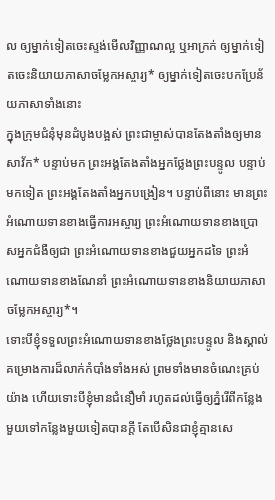ល ឲ្យម្នាក់ទៀតចេះស្ទង់មើលវិញ្ញាណល្អ ឬអាក្រក់ ឲ្យម្នាក់ទៀតចេះនិយាយភាសាចម្លែកអស្ចារ្យ* ឲ្យម្នាក់ទៀតចេះបកប្រែន័យភាសាទាំងនោះ
ក្នុងក្រុមជំនុំមុនដំបូងបង្អស់ ព្រះជាម្ចាស់បានតែងតាំងឲ្យមានសាវ័ក* បន្ទាប់មក ព្រះអង្គតែងតាំងអ្នកថ្លែងព្រះបន្ទូល បន្ទាប់មកទៀត ព្រះអង្គតែងតាំងអ្នកបង្រៀន។ បន្ទាប់ពីនោះ មានព្រះអំណោយទានខាងធ្វើការអស្ចារ្យ ព្រះអំណោយទានខាងប្រោសអ្នកជំងឺឲ្យជា ព្រះអំណោយទានខាងជួយអ្នកដទៃ ព្រះអំណោយទានខាងណែនាំ ព្រះអំណោយទានខាងនិយាយភាសាចម្លែកអស្ចារ្យ*។
ទោះបីខ្ញុំទទួលព្រះអំណោយទានខាងថ្លែងព្រះបន្ទូល និងស្គាល់គម្រោងការដ៏លាក់កំបាំងទាំងអស់ ព្រមទាំងមានចំណេះគ្រប់យ៉ាង ហើយទោះបីខ្ញុំមានជំនឿមាំ រហូតដល់ធ្វើឲ្យភ្នំរើពីកន្លែងមួយទៅកន្លែងមួយទៀតបានក្ដី តែបើសិនជាខ្ញុំគ្មានសេ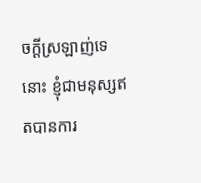ចក្ដីស្រឡាញ់ទេនោះ ខ្ញុំជាមនុស្សឥតបានការ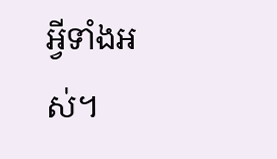អ្វីទាំងអស់។